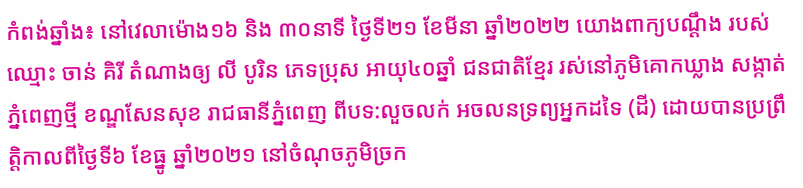កំពង់ឆ្នាំង៖ នៅវេលាម៉ោង១៦ និង ៣០នាទី ថ្ងៃទី២១ ខែមីនា ឆ្នាំ២០២២ យោងពាក្យបណ្តឹង របស់ឈ្មោះ ចាន់ គិរី តំណាងឲ្យ លី បូរិន ភេទប្រុស អាយុ៤០ឆ្នាំ ជនជាតិខ្មែរ រស់នៅភូមិគោកឃ្លាង សង្កាត់ភ្នំពេញថ្មី ខណ្ឌសែនសុខ រាជធានីភ្នំពេញ ពីបទ:លួចលក់ អចលនទ្រព្យអ្នកដទៃ (ដី) ដោយបានប្រព្រឹត្តិកាលពីថ្ងៃទី៦ ខែធ្នូ ឆ្នាំ២០២១ នៅចំណុចភូមិច្រក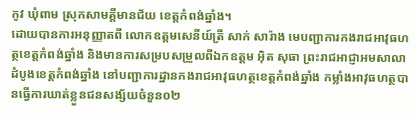កូវ ឃុំពាម ស្រុកសាមគ្គីមានជ័យ ខេត្តកំពង់ឆ្នាំង។
ដោយបានការអនុញ្ញាតពី លោកឧត្តមសេនីយ៍ត្រី សាក់ សារ៉ាង មេបញ្ជាការកងរាជអាវុធហត្ថខេត្តកំពង់ឆ្នាំង និងមានការសម្របសម្រួលពីឯកឧត្តម អ៊ិត សុធា ព្រះរាជអាជ្ញាអមសាលាដំបូងខេត្តកំពង់ឆ្នាំង នៅបញ្ជាការដ្ឋានកងរាជអាវុធហត្ថខេត្តកំពង់ឆ្នាំង កម្លាំងអាវុធហត្ថបានធ្វើការឃាត់ខ្លួនជនសង្ស័យចំនួន០២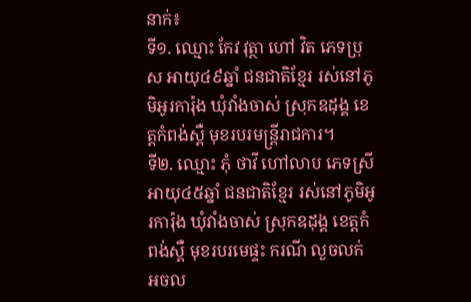នាក់៖
ទី១. ឈ្មោះ កែវ វុត្ថា ហៅ វិត ភេទប្រុស អាយុ៤៩ឆ្នាំ ជនជាតិខ្មែរ រស់នៅភូមិអូរការ៉ុង ឃុំវាំងចាស់ ស្រុកឧដុង្គ ខេត្តកំពង់ស្ពឺ មុខរបរមន្ត្រីរាជការ។
ទី២. ឈ្មោះ ភុំ ថាវី ហៅលាប ភេទស្រី អាយុ៤៥ឆ្នាំ ជនជាតិខ្មែរ រស់នៅភូមិអូរការ៉ុង ឃុំវាំងចាស់ ស្រុកឧដុង្គ ខេត្តកំពង់ស្ពឺ មុខរបរមេផ្ទះ ករណី លួចលក់ អចល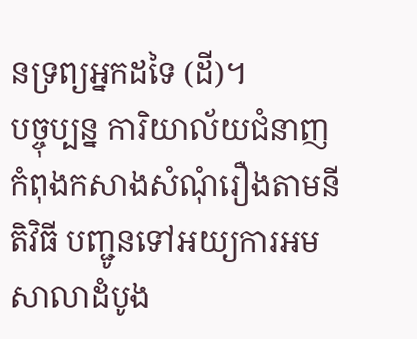នទ្រព្យអ្នកដទៃ (ដី)។
បច្ចុប្បន្ន ការិយាល័យជំនាញកំពុងកសាងសំណុំរឿងតាមនីតិវិធី បញ្ជូនទៅអយ្យការអមសាលាដំបូង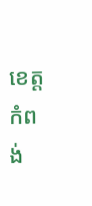ខេត្តកំពង់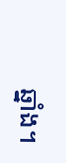ឆ្នាំង។